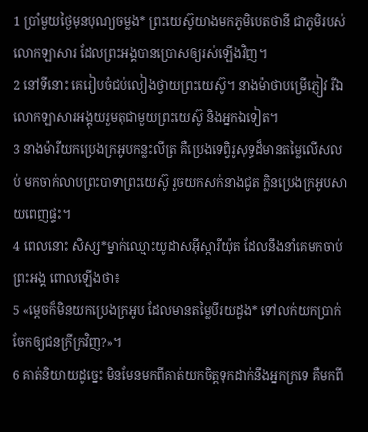1 ប្រាំមួយថ្ងៃមុនបុណ្យចម្លង* ព្រះយេស៊ូយាងមកភូមិបេតថានី ជាភូមិរបស់លោកឡាសារ ដែលព្រះអង្គបានប្រោសឲ្យរស់ឡើងវិញ។
2 នៅទីនោះ គេរៀបចំជប់លៀងថ្វាយព្រះយេស៊ូ។ នាងម៉ាថាបម្រើភ្ញៀវ រីឯលោកឡាសារអង្គុយរួមតុជាមួយព្រះយេស៊ូ និងអ្នកឯទៀត។
3 នាងម៉ារីយកប្រេងក្រអូបកន្លះលីត្រ គឺប្រេងទេព្វិរូសុទ្ធដ៏មានតម្លៃលើសលប់ មកចាក់លាបព្រះបាទាព្រះយេស៊ូ រួចយកសក់នាងជូត ក្លិនប្រេងក្រអូបសាយពេញផ្ទះ។
4 ពេលនោះ សិស្ស*ម្នាក់ឈ្មោះយូដាសអ៊ីស្ការីយ៉ុត ដែលនឹងនាំគេមកចាប់ព្រះអង្គ ពោលឡើងថា៖
5 «ម្ដេចក៏មិនយកប្រេងក្រអូប ដែលមានតម្លៃបីរយដួង* ទៅលក់យកប្រាក់ចែកឲ្យជនក្រីក្រវិញ?»។
6 គាត់និយាយដូច្នេះ មិនមែនមកពីគាត់យកចិត្តទុកដាក់នឹងអ្នកក្រទេ គឺមកពី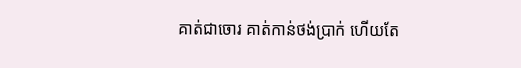គាត់ជាចោរ គាត់កាន់ថង់ប្រាក់ ហើយតែ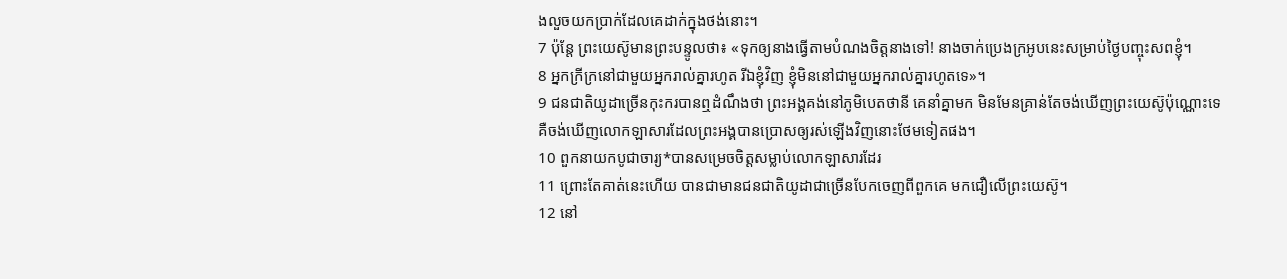ងលួចយកប្រាក់ដែលគេដាក់ក្នុងថង់នោះ។
7 ប៉ុន្តែ ព្រះយេស៊ូមានព្រះបន្ទូលថា៖ «ទុកឲ្យនាងធ្វើតាមបំណងចិត្តនាងទៅ! នាងចាក់ប្រេងក្រអូបនេះសម្រាប់ថ្ងៃបញ្ចុះសពខ្ញុំ។
8 អ្នកក្រីក្រនៅជាមួយអ្នករាល់គ្នារហូត រីឯខ្ញុំវិញ ខ្ញុំមិននៅជាមួយអ្នករាល់គ្នារហូតទេ»។
9 ជនជាតិយូដាច្រើនកុះករបានឮដំណឹងថា ព្រះអង្គគង់នៅភូមិបេតថានី គេនាំគ្នាមក មិនមែនគ្រាន់តែចង់ឃើញព្រះយេស៊ូប៉ុណ្ណោះទេ គឺចង់ឃើញលោកឡាសារដែលព្រះអង្គបានប្រោសឲ្យរស់ឡើងវិញនោះថែមទៀតផង។
10 ពួកនាយកបូជាចារ្យ*បានសម្រេចចិត្តសម្លាប់លោកឡាសារដែរ
11 ព្រោះតែគាត់នេះហើយ បានជាមានជនជាតិយូដាជាច្រើនបែកចេញពីពួកគេ មកជឿលើព្រះយេស៊ូ។
12 នៅ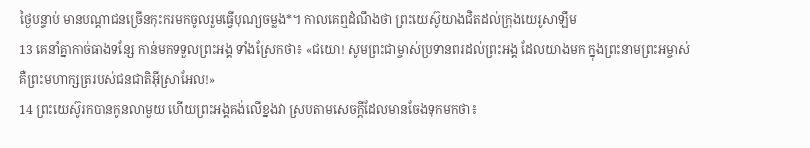ថ្ងៃបន្ទាប់ មានបណ្ដាជនច្រើនកុះករមកចូលរួមធ្វើបុណ្យចម្លង*។ កាលគេឮដំណឹងថា ព្រះយេស៊ូយាងជិតដល់ក្រុងយេរូសាឡឹម
13 គេនាំគ្នាកាច់ធាងទន្សែ កាន់មកទទួលព្រះអង្គ ទាំងស្រែកថា៖ «ជយោ! សូមព្រះជាម្ចាស់ប្រទានពរដល់ព្រះអង្គ ដែលយាងមក ក្នុងព្រះនាមព្រះអម្ចាស់ គឺព្រះមហាក្សត្ររបស់ជនជាតិអ៊ីស្រាអែល!»
14 ព្រះយេស៊ូរកបានកូនលាមួយ ហើយព្រះអង្គគង់លើខ្នងវា ស្របតាមសេចក្ដីដែលមានចែងទុកមកថា៖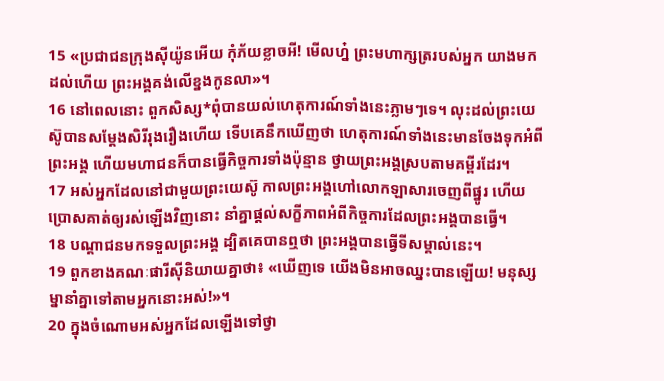15 «ប្រជាជនក្រុងស៊ីយ៉ូនអើយ កុំភ័យខ្លាចអី! មើលហ្ន៎ ព្រះមហាក្សត្ររបស់អ្នក យាងមកដល់ហើយ ព្រះអង្គគង់លើខ្នងកូនលា»។
16 នៅពេលនោះ ពួកសិស្ស*ពុំបានយល់ហេតុការណ៍ទាំងនេះភ្លាមៗទេ។ លុះដល់ព្រះយេស៊ូបានសម្តែងសិរីរុងរឿងហើយ ទើបគេនឹកឃើញថា ហេតុការណ៍ទាំងនេះមានចែងទុកអំពីព្រះអង្គ ហើយមហាជនក៏បានធ្វើកិច្ចការទាំងប៉ុន្មាន ថ្វាយព្រះអង្គស្របតាមគម្ពីរដែរ។
17 អស់អ្នកដែលនៅជាមួយព្រះយេស៊ូ កាលព្រះអង្គហៅលោកឡាសារចេញពីផ្នូរ ហើយប្រោសគាត់ឲ្យរស់ឡើងវិញនោះ នាំគ្នាផ្ដល់សក្ខីភាពអំពីកិច្ចការដែលព្រះអង្គបានធ្វើ។
18 បណ្ដាជនមកទទួលព្រះអង្គ ដ្បិតគេបានឮថា ព្រះអង្គបានធ្វើទីសម្គាល់នេះ។
19 ពួកខាងគណៈផារីស៊ីនិយាយគ្នាថា៖ «ឃើញទេ យើងមិនអាចឈ្នះបានឡើយ! មនុស្សម្នានាំគ្នាទៅតាមអ្នកនោះអស់!»។
20 ក្នុងចំណោមអស់អ្នកដែលឡើងទៅថ្វា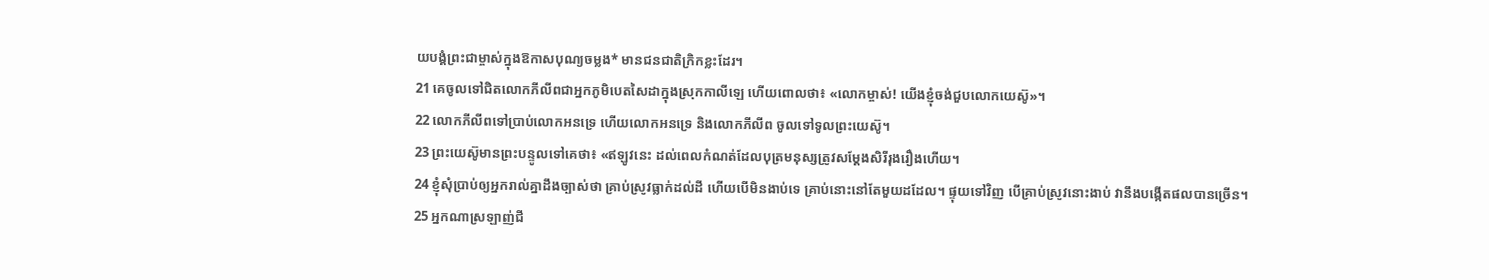យបង្គំព្រះជាម្ចាស់ក្នុងឱកាសបុណ្យចម្លង* មានជនជាតិក្រិកខ្លះដែរ។
21 គេចូលទៅជិតលោកភីលីពជាអ្នកភូមិបេតសៃដាក្នុងស្រុកកាលីឡេ ហើយពោលថា៖ «លោកម្ចាស់! យើងខ្ញុំចង់ជួបលោកយេស៊ូ»។
22 លោកភីលីពទៅប្រាប់លោកអនទ្រេ ហើយលោកអនទ្រេ និងលោកភីលីព ចូលទៅទូលព្រះយេស៊ូ។
23 ព្រះយេស៊ូមានព្រះបន្ទូលទៅគេថា៖ «ឥឡូវនេះ ដល់ពេលកំណត់ដែលបុត្រមនុស្សត្រូវសម្តែងសិរីរុងរឿងហើយ។
24 ខ្ញុំសុំប្រាប់ឲ្យអ្នករាល់គ្នាដឹងច្បាស់ថា គ្រាប់ស្រូវធ្លាក់ដល់ដី ហើយបើមិនងាប់ទេ គ្រាប់នោះនៅតែមួយដដែល។ ផ្ទុយទៅវិញ បើគ្រាប់ស្រូវនោះងាប់ វានឹងបង្កើតផលបានច្រើន។
25 អ្នកណាស្រឡាញ់ជី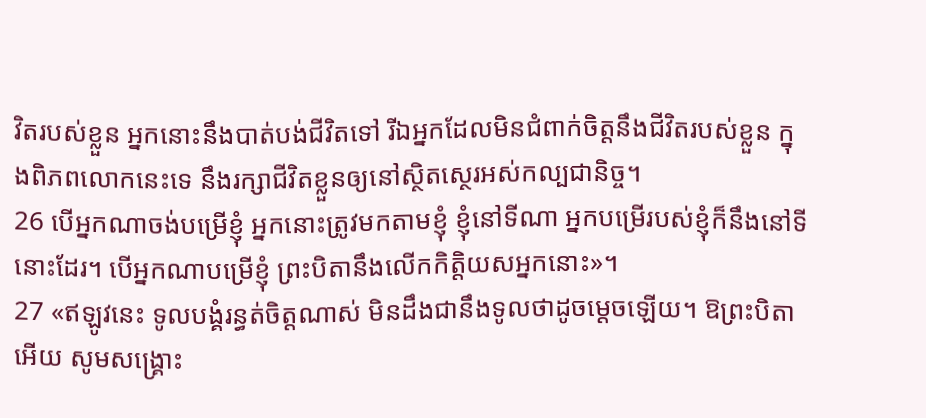វិតរបស់ខ្លួន អ្នកនោះនឹងបាត់បង់ជីវិតទៅ រីឯអ្នកដែលមិនជំពាក់ចិត្តនឹងជីវិតរបស់ខ្លួន ក្នុងពិភពលោកនេះទេ នឹងរក្សាជីវិតខ្លួនឲ្យនៅស្ថិតស្ថេរអស់កល្បជានិច្ច។
26 បើអ្នកណាចង់បម្រើខ្ញុំ អ្នកនោះត្រូវមកតាមខ្ញុំ ខ្ញុំនៅទីណា អ្នកបម្រើរបស់ខ្ញុំក៏នឹងនៅទីនោះដែរ។ បើអ្នកណាបម្រើខ្ញុំ ព្រះបិតានឹងលើកកិត្តិយសអ្នកនោះ»។
27 «ឥឡូវនេះ ទូលបង្គំរន្ធត់ចិត្តណាស់ មិនដឹងជានឹងទូលថាដូចម្ដេចឡើយ។ ឱព្រះបិតាអើយ សូមសង្គ្រោះ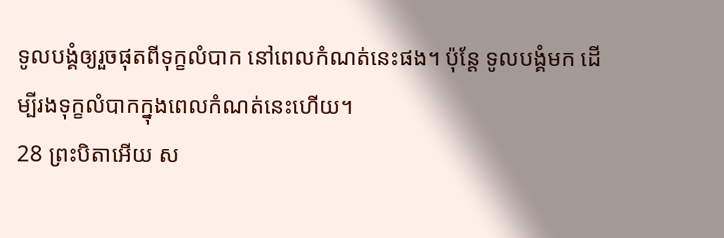ទូលបង្គំឲ្យរួចផុតពីទុក្ខលំបាក នៅពេលកំណត់នេះផង។ ប៉ុន្តែ ទូលបង្គំមក ដើម្បីរងទុក្ខលំបាកក្នុងពេលកំណត់នេះហើយ។
28 ព្រះបិតាអើយ ស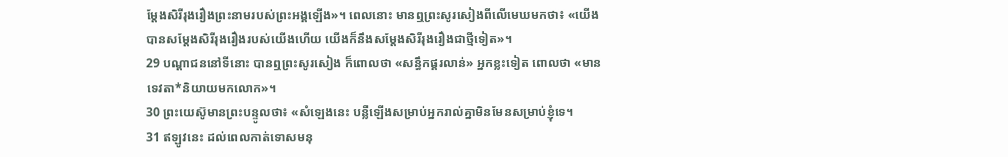ម្តែងសិរីរុងរឿងព្រះនាមរបស់ព្រះអង្គឡើង»។ ពេលនោះ មានឮព្រះសូរសៀងពីលើមេឃមកថា៖ «យើងបានសម្តែងសិរីរុងរឿងរបស់យើងហើយ យើងក៏នឹងសម្តែងសិរីរុងរឿងជាថ្មីទៀត»។
29 បណ្ដាជននៅទីនោះ បានឮព្រះសូរសៀង ក៏ពោលថា «សន្ធឹកផ្គរលាន់» អ្នកខ្លះទៀត ពោលថា «មានទេវតា*និយាយមកលោក»។
30 ព្រះយេស៊ូមានព្រះបន្ទូលថា៖ «សំឡេងនេះ បន្លឺឡើងសម្រាប់អ្នករាល់គ្នាមិនមែនសម្រាប់ខ្ញុំទេ។
31 ឥឡូវនេះ ដល់ពេលកាត់ទោសមនុ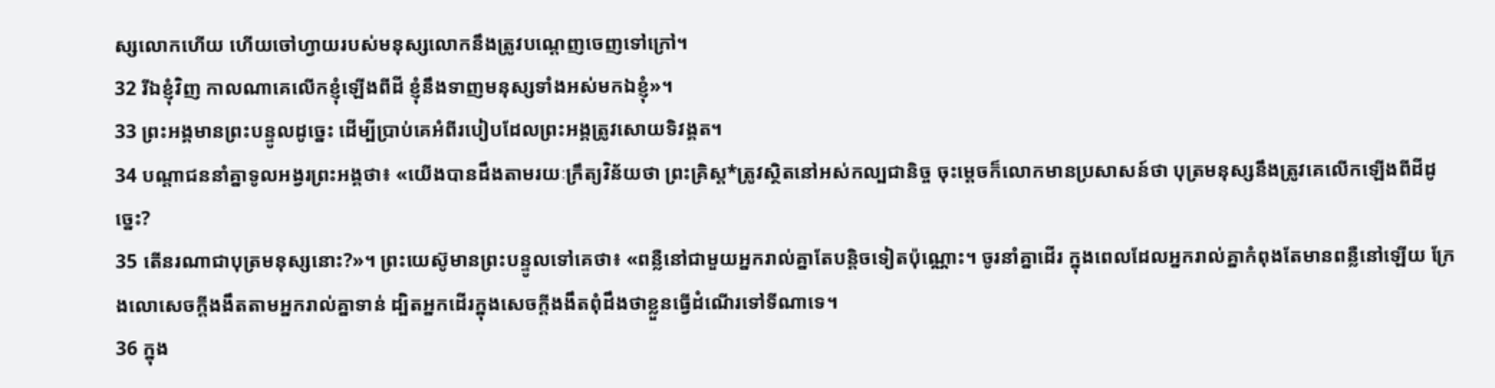ស្សលោកហើយ ហើយចៅហ្វាយរបស់មនុស្សលោកនឹងត្រូវបណ្ដេញចេញទៅក្រៅ។
32 រីឯខ្ញុំវិញ កាលណាគេលើកខ្ញុំឡើងពីដី ខ្ញុំនឹងទាញមនុស្សទាំងអស់មកឯខ្ញុំ»។
33 ព្រះអង្គមានព្រះបន្ទូលដូច្នេះ ដើម្បីប្រាប់គេអំពីរបៀបដែលព្រះអង្គត្រូវសោយទិវង្គត។
34 បណ្ដាជននាំគ្នាទូលអង្វរព្រះអង្គថា៖ «យើងបានដឹងតាមរយៈក្រឹត្យវិន័យថា ព្រះគ្រិស្ដ*ត្រូវស្ថិតនៅអស់កល្បជានិច្ច ចុះម្ដេចក៏លោកមានប្រសាសន៍ថា បុត្រមនុស្សនឹងត្រូវគេលើកឡើងពីដីដូច្នេះ?
35 តើនរណាជាបុត្រមនុស្សនោះ?»។ ព្រះយេស៊ូមានព្រះបន្ទូលទៅគេថា៖ «ពន្លឺនៅជាមួយអ្នករាល់គ្នាតែបន្តិចទៀតប៉ុណ្ណោះ។ ចូរនាំគ្នាដើរ ក្នុងពេលដែលអ្នករាល់គ្នាកំពុងតែមានពន្លឺនៅឡើយ ក្រែងលោសេចក្ដីងងឹតតាមអ្នករាល់គ្នាទាន់ ដ្បិតអ្នកដើរក្នុងសេចក្ដីងងឹតពុំដឹងថាខ្លួនធ្វើដំណើរទៅទីណាទេ។
36 ក្នុង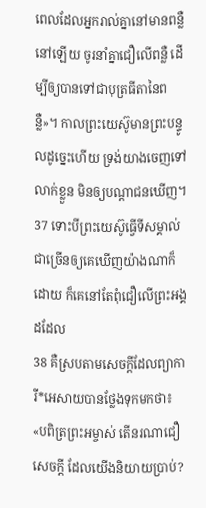ពេលដែលអ្នករាល់គ្នានៅមានពន្លឺនៅឡើយ ចូរនាំគ្នាជឿលើពន្លឺ ដើម្បីឲ្យបានទៅជាបុត្រធីតានៃពន្លឺ»។ កាលព្រះយេស៊ូមានព្រះបន្ទូលដូច្នេះហើយ ទ្រង់យាងចេញទៅលាក់ខ្លួន មិនឲ្យបណ្ដាជនឃើញ។
37 ទោះបីព្រះយេស៊ូធ្វើទីសម្គាល់ជាច្រើនឲ្យគេឃើញយ៉ាងណាក៏ដោយ ក៏គេនៅតែពុំជឿលើព្រះអង្គដដែល
38 គឺស្របតាមសេចក្ដីដែលព្យាការី*អេសាយបានថ្លែងទុកមកថា៖ «បពិត្រព្រះអម្ចាស់ តើនរណាជឿសេចក្ដី ដែលយើងនិយាយប្រាប់?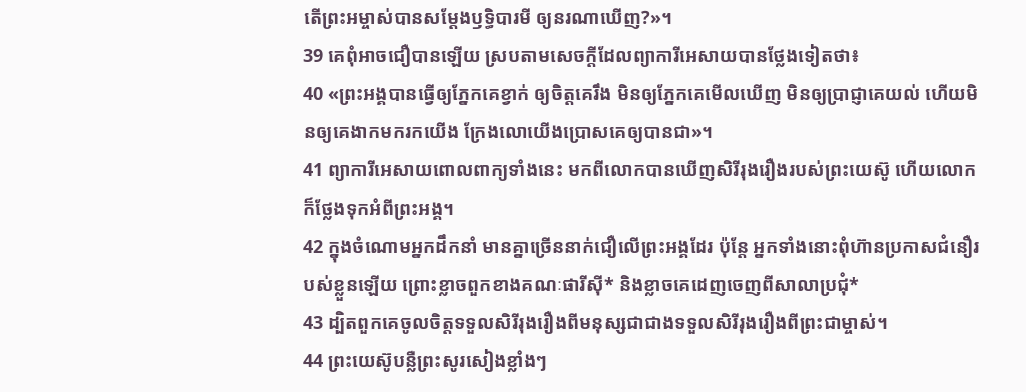តើព្រះអម្ចាស់បានសម្តែងឫទ្ធិបារមី ឲ្យនរណាឃើញ?»។
39 គេពុំអាចជឿបានឡើយ ស្របតាមសេចក្ដីដែលព្យាការីអេសាយបានថ្លែងទៀតថា៖
40 «ព្រះអង្គបានធ្វើឲ្យភ្នែកគេខ្វាក់ ឲ្យចិត្តគេរឹង មិនឲ្យភ្នែកគេមើលឃើញ មិនឲ្យប្រាជ្ញាគេយល់ ហើយមិនឲ្យគេងាកមករកយើង ក្រែងលោយើងប្រោសគេឲ្យបានជា»។
41 ព្យាការីអេសាយពោលពាក្យទាំងនេះ មកពីលោកបានឃើញសិរីរុងរឿងរបស់ព្រះយេស៊ូ ហើយលោកក៏ថ្លែងទុកអំពីព្រះអង្គ។
42 ក្នុងចំណោមអ្នកដឹកនាំ មានគ្នាច្រើននាក់ជឿលើព្រះអង្គដែរ ប៉ុន្តែ អ្នកទាំងនោះពុំហ៊ានប្រកាសជំនឿរបស់ខ្លួនឡើយ ព្រោះខ្លាចពួកខាងគណៈផារីស៊ី* និងខ្លាចគេដេញចេញពីសាលាប្រជុំ*
43 ដ្បិតពួកគេចូលចិត្តទទួលសិរីរុងរឿងពីមនុស្សជាជាងទទួលសិរីរុងរឿងពីព្រះជាម្ចាស់។
44 ព្រះយេស៊ូបន្លឺព្រះសូរសៀងខ្លាំងៗ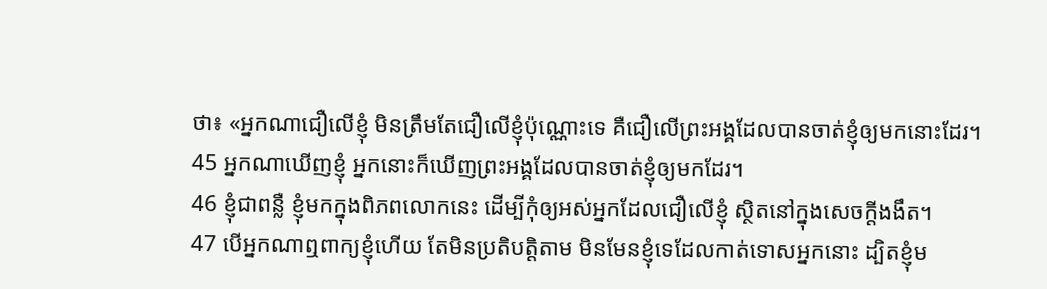ថា៖ «អ្នកណាជឿលើខ្ញុំ មិនត្រឹមតែជឿលើខ្ញុំប៉ុណ្ណោះទេ គឺជឿលើព្រះអង្គដែលបានចាត់ខ្ញុំឲ្យមកនោះដែរ។
45 អ្នកណាឃើញខ្ញុំ អ្នកនោះក៏ឃើញព្រះអង្គដែលបានចាត់ខ្ញុំឲ្យមកដែរ។
46 ខ្ញុំជាពន្លឺ ខ្ញុំមកក្នុងពិភពលោកនេះ ដើម្បីកុំឲ្យអស់អ្នកដែលជឿលើខ្ញុំ ស្ថិតនៅក្នុងសេចក្ដីងងឹត។
47 បើអ្នកណាឮពាក្យខ្ញុំហើយ តែមិនប្រតិបត្តិតាម មិនមែនខ្ញុំទេដែលកាត់ទោសអ្នកនោះ ដ្បិតខ្ញុំម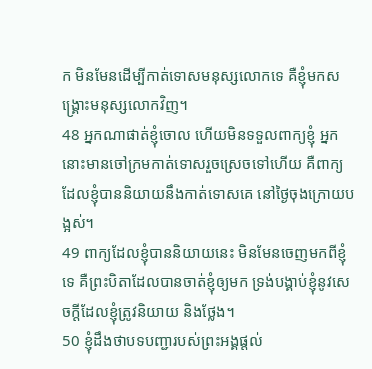ក មិនមែនដើម្បីកាត់ទោសមនុស្សលោកទេ គឺខ្ញុំមកសង្គ្រោះមនុស្សលោកវិញ។
48 អ្នកណាផាត់ខ្ញុំចោល ហើយមិនទទួលពាក្យខ្ញុំ អ្នកនោះមានចៅក្រមកាត់ទោសរួចស្រេចទៅហើយ គឺពាក្យដែលខ្ញុំបាននិយាយនឹងកាត់ទោសគេ នៅថ្ងៃចុងក្រោយបង្អស់។
49 ពាក្យដែលខ្ញុំបាននិយាយនេះ មិនមែនចេញមកពីខ្ញុំទេ គឺព្រះបិតាដែលបានចាត់ខ្ញុំឲ្យមក ទ្រង់បង្គាប់ខ្ញុំនូវសេចក្ដីដែលខ្ញុំត្រូវនិយាយ និងថ្លែង។
50 ខ្ញុំដឹងថាបទបញ្ជារបស់ព្រះអង្គផ្ដល់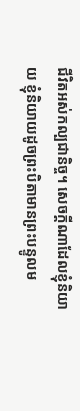ជីវិតអស់កល្បជានិច្ច។ សេចក្ដីណាដែលខ្ញុំនិយាយ ខ្ញុំនិយាយដូចព្រះបិតាមានព្រះបន្ទូលម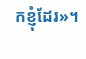កខ្ញុំដែរ»។